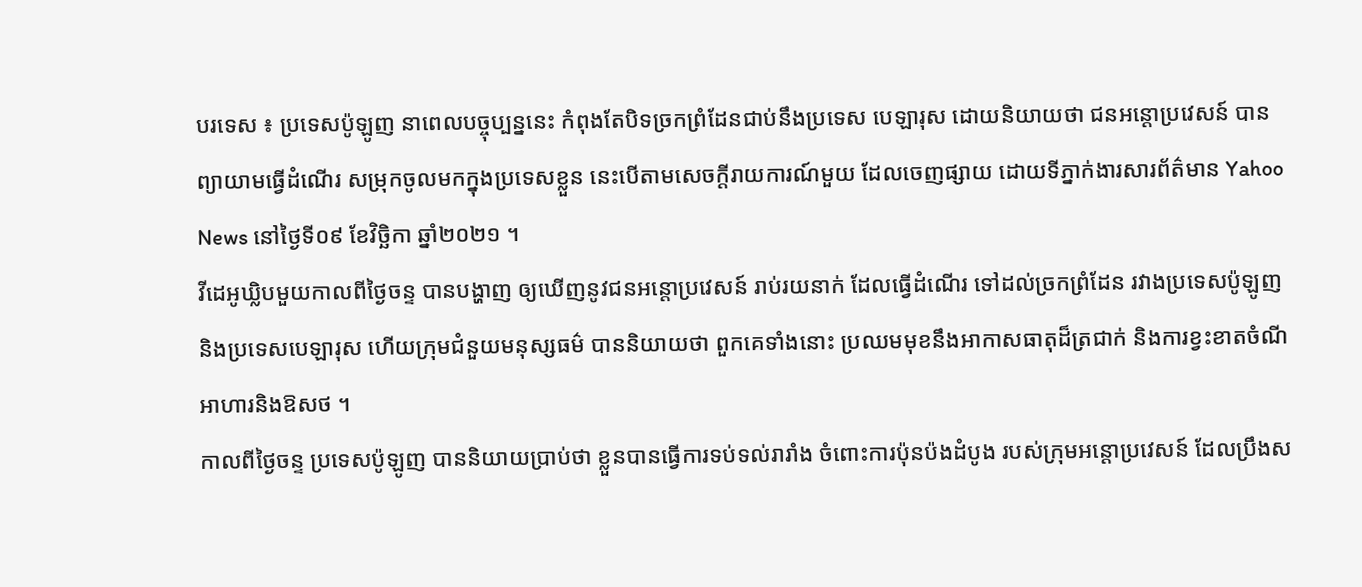បរទេស ៖ ប្រទេសប៉ូឡូញ នាពេលបច្ចុប្បន្ននេះ កំពុងតែបិទច្រកព្រំដែនជាប់នឹងប្រទេស បេឡារុស ដោយនិយាយថា ជនអន្តោប្រវេសន៍ បានព្យាយាមធ្វើដំណើរ សម្រុកចូលមកក្នុងប្រទេសខ្លួន នេះបើតាមសេចក្តីរាយការណ៍មួយ ដែលចេញផ្សាយ ដោយទីភ្នាក់ងារសារព័ត៌មាន Yahoo News នៅថ្ងៃទី០៩ ខែវិច្ឆិកា ឆ្នាំ២០២១ ។
វីដេអូឃ្លិបមួយកាលពីថ្ងៃចន្ទ បានបង្ហាញ ឲ្យឃើញនូវជនអន្តោប្រវេសន៍ រាប់រយនាក់ ដែលធ្វើដំណើរ ទៅដល់ច្រកព្រំដែន រវាងប្រទេសប៉ូឡូញ និងប្រទេសបេឡារុស ហើយក្រុមជំនួយមនុស្សធម៌ បាននិយាយថា ពួកគេទាំងនោះ ប្រឈមមុខនឹងអាកាសធាតុដ៏ត្រជាក់ និងការខ្វះខាតចំណី អាហារនិងឱសថ ។
កាលពីថ្ងៃចន្ទ ប្រទេសប៉ូឡូញ បាននិយាយប្រាប់ថា ខ្លួនបានធ្វើការទប់ទល់រារាំង ចំពោះការប៉ុនប៉ងដំបូង របស់ក្រុមអន្តោប្រវេសន៍ ដែលប្រឹងស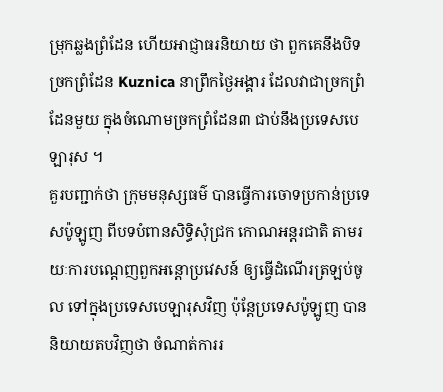ម្រុកឆ្លងព្រំដែន ហើយអាជ្ញាធរនិយាយ ថា ពួកគេនឹងបិទច្រកព្រំដែន Kuznica នាព្រឹកថ្ងៃអង្គារ ដែលវាជាច្រកព្រំដែនមួយ ក្នុងចំណោមច្រកព្រំដែន៣ ជាប់នឹងប្រទេសបេឡារុស ។
គួរបញ្ជាក់ថា ក្រុមមនុស្សធម៌ បានធ្វើការចោទប្រកាន់ប្រទេសប៉ូឡូញ ពីបទបំពានសិទ្ធិសុំជ្រក កោណអន្តរជាតិ តាមរយៈការបណ្ដេញពួកអន្តោប្រវេសន៍ ឲ្យធ្វើដំណើរត្រឡប់ចូល ទៅក្នុងប្រទេសបេឡារុសវិញ ប៉ុន្តែប្រទេសប៉ូឡូញ បាននិយាយតបវិញថា ចំណាត់ការរ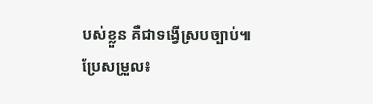បស់ខ្លួន គឺជាទង្វើស្របច្បាប់៕
ប្រែសម្រួល៖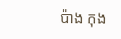ប៉ាង កុង